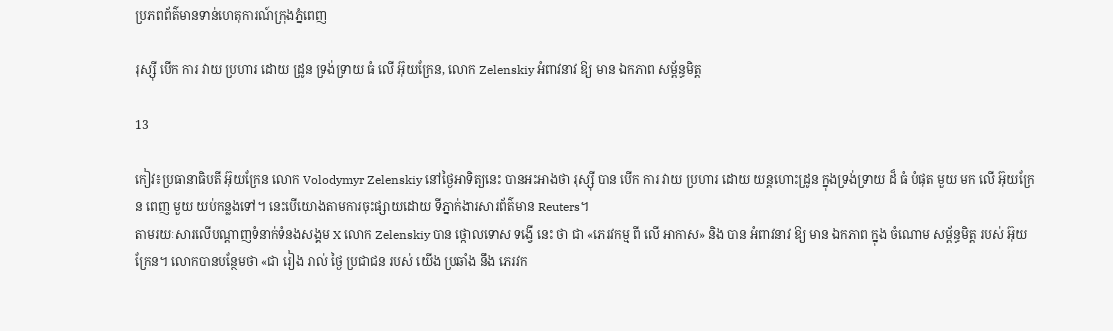ប្រភពព័ត៌មានទាន់ហេតុការណ៍ក្រុងភ្នំពេញ

រុស្ស៊ី បើក ការ វាយ ប្រហារ ដោយ ដ្រូន ទ្រង់ទ្រាយ ធំ លើ អ៊ុយក្រែន, លោក Zelenskiy អំពាវនាវ ឱ្យ មាន ឯកភាព សម្ព័ន្ធមិត្ត

13

កៀវ៖ប្រធានាធិបតី អ៊ុយក្រែន លោក Volodymyr Zelenskiy នៅថ្ងៃអាទិត្យនេះ បានអះអាងថា រុស្ស៊ី បាន បើក ការ វាយ ប្រហារ ដោយ យន្តហោះដ្រូន ក្នុងទ្រង់ទ្រាយ ដ៏ ធំ បំផុត មួយ មក លើ អ៊ុយក្រែន ពេញ មួយ យប់កន្លងទៅ។ នេះបើយោងតាមការចុះផ្សាយដោយ ទីភ្នាក់ងារសារព័ត៌មាន Reuters។
តាមរយៈសារលើបណ្តាញទំនាក់ទំនងសង្គម X លោក Zelenskiy បាន ថ្កោលទោស ទង្វើ នេះ ថា ជា «ភេរវកម្ម ពី លើ អាកាស» និង បាន អំពាវនាវ ឱ្យ មាន ឯកភាព ក្នុង ចំណោម សម្ព័ន្ធមិត្ត របស់ អ៊ុយក្រែន។ លោកបានបន្ថែមថា «ជា រៀង រាល់ ថ្ងៃ ប្រជាជន របស់ យើង ប្រឆាំង នឹង ភេរវក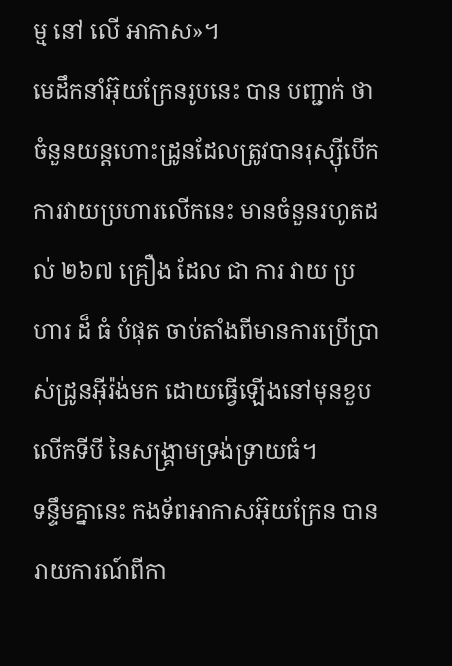ម្ម នៅ លើ អាកាស»។
មេដឹកនាំអ៊ុយក្រែនរូបនេះ បាន បញ្ជាក់ ថា ចំនួនយន្តហោះដ្រូនដែលត្រូវបានរុស្ស៊ីបើកការវាយប្រហារលើកនេះ មានចំនួនរហូតដល់ ២៦៧ គ្រឿង ដែល ជា ការ វាយ ប្រហារ ដ៏ ធំ បំផុត ចាប់តាំងពីមានការប្រើប្រាស់ដ្រូនអ៊ីរ៉ង់មក ដោយធ្វើឡើងនៅមុនខួបលើកទីបី នៃសង្គ្រាមទ្រង់ទ្រាយធំ។
ទន្ទឹមគ្នានេះ កងទ័ពអាកាសអ៊ុយក្រែន បានរាយការណ៍ពីកា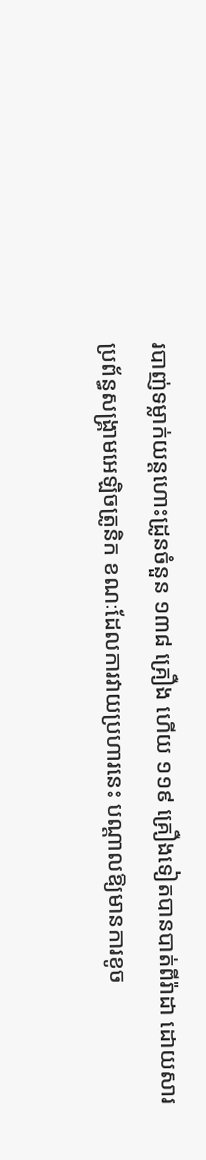របាញ់ទម្លាក់យន្តហោះដ្រូនចំនួន ១៣៨ គ្រឿង ហើយ ១១៩ គ្រឿងទៀតបានបាត់ពីរ៉ាដា ដោយសារប្រព័ន្ធសង្គ្រាមអេឡិចត្រូនិក ខណៈដែលការវាយប្រហារនេះ បណ្តាលឱ្យមានការខូច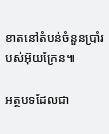ខាតនៅតំបន់ចំនួនប្រាំរបស់អ៊ុយក្រែន៕

អត្ថបទដែលជា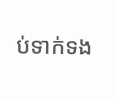ប់ទាក់ទង